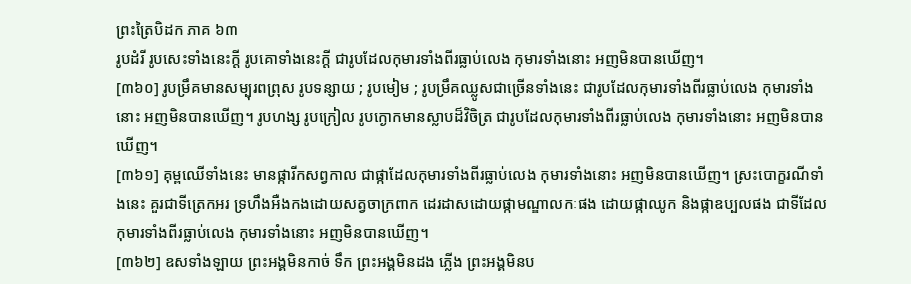ព្រះត្រៃបិដក ភាគ ៦៣
រូបដំរី រូបសេះទាំងនេះក្តី រូបគោទាំងនេះក្តី ជារូបដែលកុមារទាំងពីរធ្លាប់លេង កុមារទាំងនោះ អញមិនបានឃើញ។
[៣៦០] រូបម្រឹគមានសម្បុរពព្រុស រូបទន្សាយ ; រូបមៀម ; រូបម្រឹគឈ្លូសជាច្រើនទាំងនេះ ជារូបដែលកុមារទាំងពីរធ្លាប់លេង កុមារទាំងនោះ អញមិនបានឃើញ។ រូបហង្ស រូបក្រៀល រូបក្ងោកមានស្លាបដ៏វិចិត្រ ជារូបដែលកុមារទាំងពីរធ្លាប់លេង កុមារទាំងនោះ អញមិនបានឃើញ។
[៣៦១] គុម្ពឈើទាំងនេះ មានផ្ការីកសព្វកាល ជាផ្កាដែលកុមារទាំងពីរធ្លាប់លេង កុមារទាំងនោះ អញមិនបានឃើញ។ ស្រះបោក្ខរណីទាំងនេះ គួរជាទីត្រេកអរ ទ្រហឹងអឺងកងដោយសត្វចាក្រពាក ដេរដាសដោយផ្កាមណ្ឌាលកៈផង ដោយផ្កាឈូក និងផ្កាឧប្បលផង ជាទីដែលកុមារទាំងពីរធ្លាប់លេង កុមារទាំងនោះ អញមិនបានឃើញ។
[៣៦២] ឧសទាំងឡាយ ព្រះអង្គមិនកាច់ ទឹក ព្រះអង្គមិនដង ភ្លើង ព្រះអង្គមិនប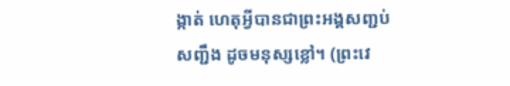ង្កាត់ ហេតុអ្វីបានជាព្រះអង្គសញ្ជប់សញ្ជឹង ដូចមនុស្សខ្លៅ។ (ព្រះវេ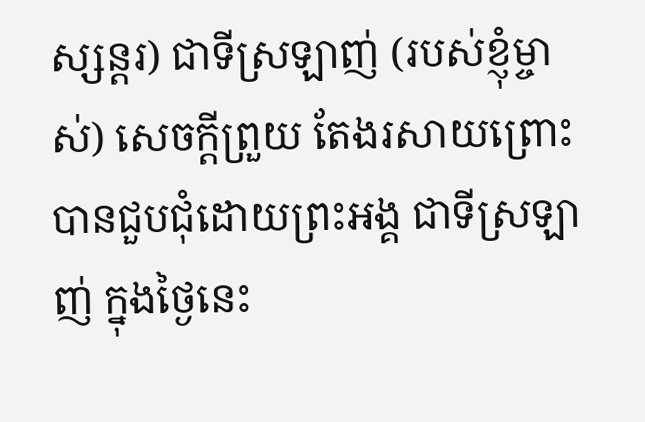ស្សន្តរ) ជាទីស្រឡាញ់ (របស់ខ្ញុំម្ចាស់) សេចក្តីព្រួយ តែងរសាយព្រោះបានជួបជុំដោយព្រះអង្គ ជាទីស្រឡាញ់ ក្នុងថ្ងៃនេះ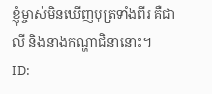ខ្ញុំម្ចាស់មិនឃើញបុត្រទាំងពីរ គឺជាលី និងនាងកណ្ហាជិនានោះ។
ID: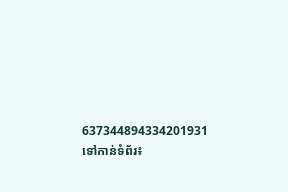637344894334201931
ទៅកាន់ទំព័រ៖